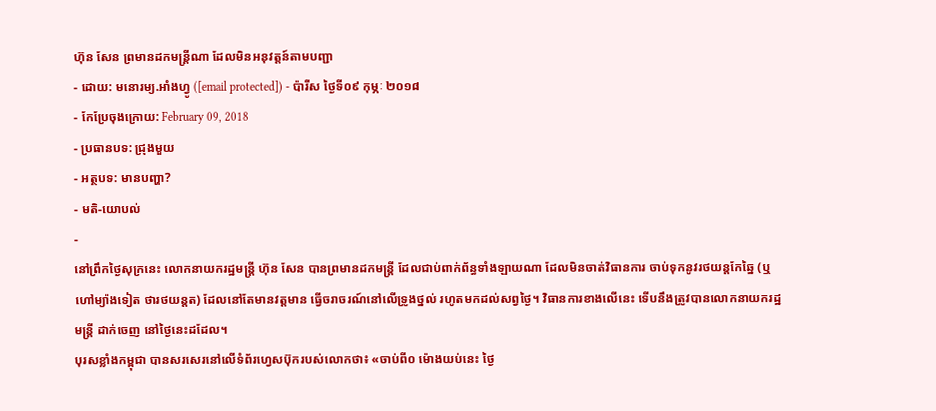ហ៊ុន សែន ព្រមានដកមន្ត្រីណា ដែលមិនអនុវត្តន៍តាមបញ្ជា
- ដោយ: មនោរម្យ.អាំងហ្វូ ([email protected]) - ប៉ារីស ថ្ងៃទី០៩ កុម្ភៈ ២០១៨
- កែប្រែចុងក្រោយ: February 09, 2018
- ប្រធានបទ: ជ្រុងមួយ
- អត្ថបទ: មានបញ្ហា?
- មតិ-យោបល់
-
នៅព្រឹកថ្ងៃសុក្រនេះ លោកនាយករដ្ឋមន្ត្រី ហ៊ុន សែន បានព្រមានដកមន្ត្រី ដែលជាប់ពាក់ព័ន្ធទាំងឡាយណា ដែលមិនចាត់វិធានការ ចាប់ទុកនូវរថយន្ដកែឆ្នៃ (ឬហៅម្យ៉ាងទៀត ថារថយន្ដត) ដែលនៅតែមានវត្តមាន ធ្វើចរាចរណ៍នៅលើទ្រូងថ្នល់ រហូតមកដល់សព្វថ្ងៃ។ វិធានការខាងលើនេះ ទើបនឹងត្រូវបានលោកនាយករដ្ឋមន្ត្រី ដាក់ចេញ នៅថ្ងៃនេះដដែល។
បុរសខ្លាំងកម្ពុជា បានសរសេរនៅលើទំព័រហ្វេសប៊ុករបស់លោកថា៖ «ចាប់ពី០ ម៉ោងយប់នេះ ថ្ងៃ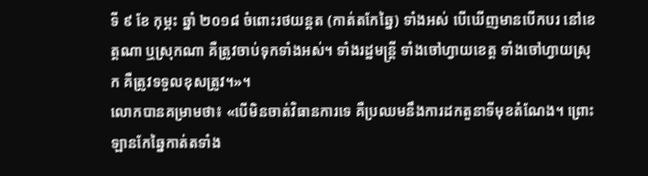ទី ៩ ខែ កុម្ភះ ឆ្នាំ ២០១៨ ចំពោះរថយន្តត (កាត់តកែឆ្នៃ) ទាំងអស់ បើឃើញមានបើកបរ នៅខេត្តណា ឬស្រុកណា គឺត្រូវចាប់ទុកទាំងអស់។ ទាំងរដ្ឋមន្រ្តី ទាំងចៅហ្វាយខេត្ត ទាំងចៅហ្វាយស្រុក គឺត្រូវទទួលខុសត្រូវ។»។
លោកបានគម្រាមថា៖ «បើមិនចាត់វិធានការទេ គឺប្រឈមនឹងការដកតួនាទីមុខតំណែង។ ព្រោះឡានកែឆ្នៃកាត់តទាំង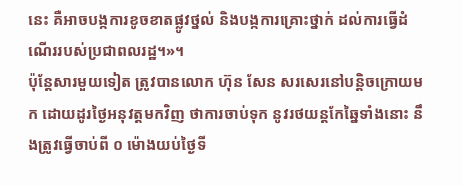នេះ គឺអាចបង្កការខូចខាតផ្លូវថ្នល់ និងបង្កការគ្រោះថ្នាក់ ដល់ការធ្វើដំណើររបស់ប្រជាពលរដ្ឋ។»។
ប៉ុន្តែសារមួយទៀត ត្រូវបានលោក ហ៊ុន សែន សរសេរនៅបន្តិចក្រោយមក ដោយដូរថ្ងៃអនុវត្តមកវិញ ថាការចាប់ទុក នូវរថយន្ដកែឆ្នៃទាំងនោះ នឹងត្រូវធ្វើចាប់ពី ០ ម៉ោងយប់ថ្ងៃទី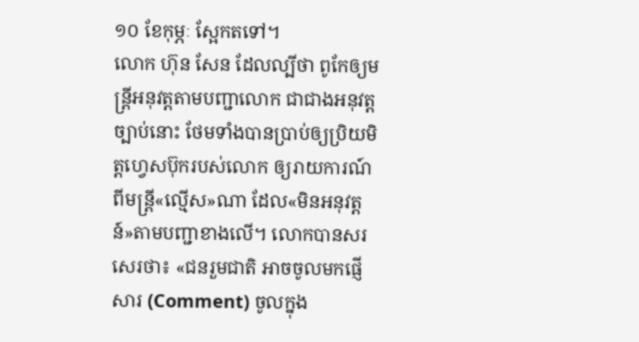១០ ខែកុម្ភៈ ស្អែកតទៅ។
លោក ហ៊ុន សែន ដែលល្បីថា ពូកែឲ្យមន្ត្រីអនុវត្តតាមបញ្ជាលោក ជាជាងអនុវត្តច្បាប់នោះ ថែមទាំងបានប្រាប់ឲ្យប្រិយមិត្តហ្វេសប៊ុករបស់លោក ឲ្យរាយការណ៍ ពីមន្ត្រី«ល្មើស»ណា ដែល«មិនអនុវត្តន៍»តាមបញ្ជាខាងលើ។ លោកបានសរសេរថា៖ «ជនរួមជាតិ អាចចូលមកផ្ញើសារ (Comment) ចូលក្នុង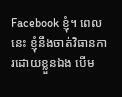Facebook ខ្ញុំ។ ពេលនេះ ខ្ញុំនឹងចាត់វិធានការដោយខ្លួនឯង បើម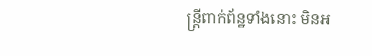ន្រ្តីពាក់ព័ន្ឋទាំងនោះ មិនអ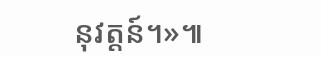នុវត្តន៍។»៕